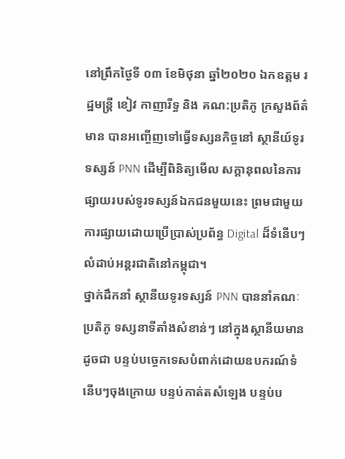នៅព្រឹកថ្ងៃទី ០៣ ខែមិថុនា ឆ្នាំ២០២០ ឯកឧត្តម រដ្ឋមន្រ្តី ខៀវ កាញារីទ្ធ និង គណ:ប្រតិភូ ក្រសួងព័ត៌មាន បានអញ្ចើញទៅធ្វើទស្សនកិច្ចនៅ ស្ថានីយ៍ទូរទស្សន៍ PNN ដើម្បីពិនិត្យមើល សក្តានុពលនៃការផ្សាយរបស់ទូរទស្សន៍ឯកជនមួយនេះ ព្រមជាមួយការផ្សាយដោយប្រើប្រាស់ប្រព័ន្ធ Digital ដ៏ទំនើបៗ លំដាប់អន្តរជាតិនៅកម្ពុជា។
ថ្នាក់ដឹកនាំ ស្ថានីយទូរទស្សន៍ PNN បាននាំគណៈប្រតិភូ ទស្សនាទីតាំងសំខាន់ៗ នៅក្នុងស្ថានីយមានដូចជា បន្ទប់បច្ចេកទេសបំពាក់ដោយឧបករណ៍ទំនើបៗចុងក្រោយ បន្ទប់កាត់តសំឡេង បន្ទប់ប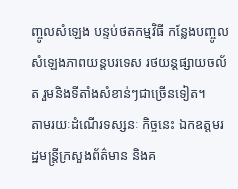ញ្ចូលសំឡេង បន្ទប់ថតកម្មវិធី កន្លែងបញ្ចូលសំឡេងភាពយន្តបរទេស រថយន្តផ្សាយចល័ត រួមនិងទីតាំងសំខាន់ៗជាច្រើនទៀត។
តាមរយៈដំណើរទស្សនៈ កិច្ចនេះ ឯកឧត្តមរដ្ឋមន្ត្រីក្រសួងព័ត៌មាន និងគ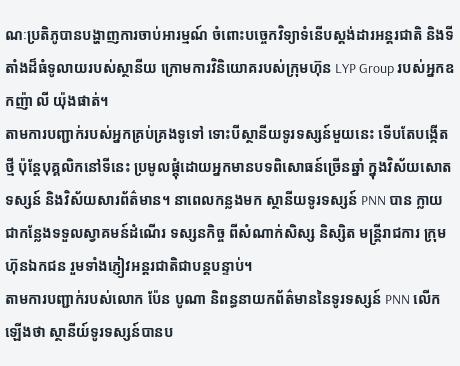ណៈប្រតិភូបានបង្ហាញការចាប់អារម្មណ៍ ចំពោះបច្ចេកវិទ្យាទំនើបស្តង់ដារអន្តរជាតិ និងទីតាំងដ៏ធំទូលាយរបស់ស្ថានីយ ក្រោមការវិនិយោគរបស់ក្រុមហ៊ុន LYP Group របស់អ្នកឧកញ៉ា លី យ៉ុងផាត់។
តាមការបញ្ជាក់របស់អ្នកគ្រប់គ្រងទូទៅ ទោះបីស្ថានីយទូរទស្សន៍មួយនេះ ទើបតែបង្កើតថ្មី ប៉ុន្តែបុគ្គលិកនៅទីនេះ ប្រមូលផ្តុំដោយអ្នកមានបទពិសោធន៍ច្រើនឆ្នាំ ក្នុងវិស័យសោតទស្សន៍ និងវិស័យសារព័ត៌មាន។ នាពេលកន្លងមក ស្ថានីយទូរទស្សន៍ PNN បាន ក្លាយជាកន្លែងទទួលស្វាគមន៍ដំណើរ ទស្សនកិច្ច ពីសំណាក់សិស្ស និស្សិត មន្ត្រីរាជការ ក្រុមហ៊ុនឯកជន រួមទាំងភ្ញៀវអន្តរជាតិជាបន្តបន្ទាប់។
តាមការបញ្ជាក់របស់លោក ប៉ែន បូណា និពន្ធនាយកព័ត៌មាននៃទូរទស្សន៍ PNN លើកឡើងថា ស្ថានីយ៍ទូរទស្សន៍បានប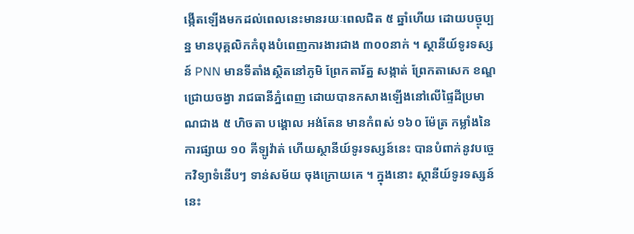ង្កើតឡើងមកដល់ពេលនេះមានរយៈពេលជិត ៥ ឆ្នាំហើយ ដោយបច្ចុប្បន្ន មានបុគ្គលិកកំពុងបំពេញការងារជាង ៣០០នាក់ ។ ស្ថានីយ៍ទូរទស្សន៍ PNN មានទីតាំងស្ថិតនៅភូមិ ព្រែកតារ័ត្ន សង្កាត់ ព្រែកតាសេក ខណ្ឌ ជ្រោយចង្វា រាជធានីភ្នំពេញ ដោយបានកសាងឡើងនៅលើផ្ទៃដីប្រមាណជាង ៥ ហិចតា បង្គោល អង់តែន មានកំពស់ ១៦០ ម៉ែត្រ កម្លាំងនៃការផ្សាយ ១០ គីឡូវ៉ាត់ ហើយស្ថានីយ៍ទូរទស្សន៍នេះ បានបំពាក់នូវបច្ចេកវិទ្យាទំនើបៗ ទាន់សម័យ ចុងក្រោយគេ ។ ក្នុងនោះ ស្ថានីយ៍ទូរទស្សន៍នេះ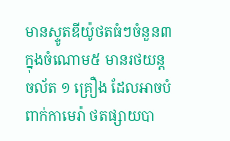មានស្ទូតឌីយ៉ូថតធំៗចំនួន៣ ក្នុងចំណោម៥ មានរថយន្ត ចល័ត ១ គ្រឿង ដែលអាចបំពាក់កាមេរ៉ា ថតផ្សាយបា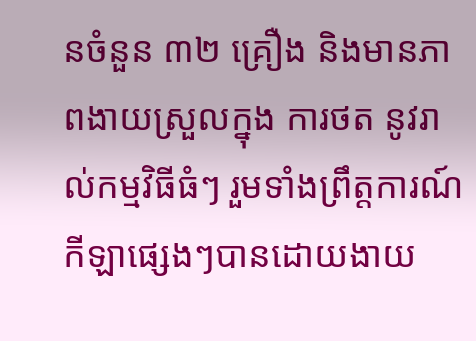នចំនួន ៣២ គ្រឿង និងមានភាពងាយស្រួលក្នុង ការថត នូវរាល់កម្មវិធីធំៗ រួមទាំងព្រឹត្តការណ៍កីឡាផ្សេងៗបានដោយងាយ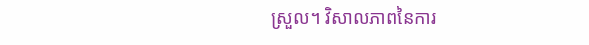ស្រួល។ វិសាលភាពនៃការ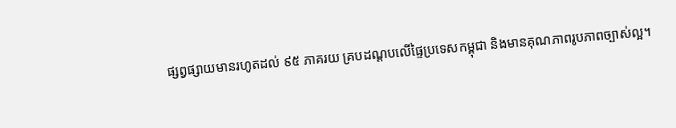ផ្សព្វផ្សាយមានរហូតដល់ ៩៥ ភាគរយ គ្របដណ្ដបលើផ្ទៃប្រទេសកម្ពុជា និងមានគុណភាពរូបភាពច្បាស់ល្អ។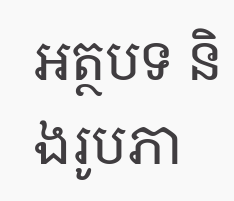អត្ថបទ និងរូបភា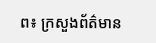ព៖ ក្រសួងព័ត៌មាន